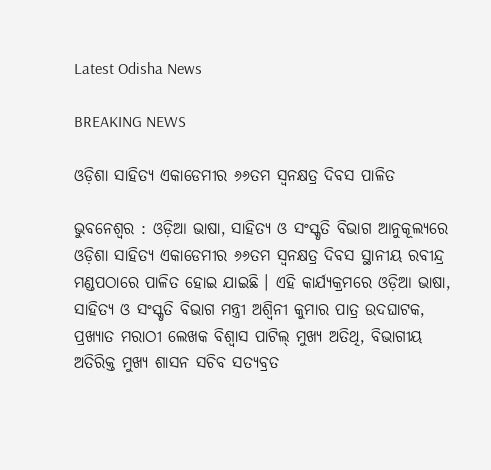Latest Odisha News

BREAKING NEWS

ଓଡ଼ିଶା ସାହିତ୍ୟ ଏକାଡେମୀର ୬୬ତମ ସ୍ୱନକ୍ଷତ୍ର ଦିବସ ପାଳିତ

ଭୁବନେଶ୍ୱର : ଓଡ଼ିଆ ଭାଷା, ସାହିତ୍ୟ ଓ ସଂସ୍କୃତି ବିଭାଗ ଆନୁକୂଲ୍ୟରେ ଓଡ଼ିଶା ସାହିତ୍ୟ ଏକାଡେମୀର ୬୬ତମ ସ୍ୱନକ୍ଷତ୍ର ଦିବସ ସ୍ଥାନୀୟ ରବୀନ୍ଦ୍ର ମଣ୍ଡପଠାରେ ପାଳିତ ହୋଇ ଯାଇଛି । ଏହି କାର୍ଯ୍ୟକ୍ରମରେ ଓଡ଼ିଆ ଭାଷା, ସାହିତ୍ୟ ଓ ସଂସ୍କୃତି ବିଭାଗ ମନ୍ତ୍ରୀ ଅଶ୍ୱିନୀ କୁମାର ପାତ୍ର ଉଦଘାଟକ, ପ୍ରଖ୍ୟାତ ମରାଠୀ ଲେଖକ ବିଶ୍ୱାସ ପାଟିଲ୍‍ ମୁଖ୍ୟ ଅତିଥି, ବିଭାଗୀୟ ଅତିରିକ୍ତ ମୁଖ୍ୟ ଶାସନ ସଚିବ ସତ୍ୟବ୍ରତ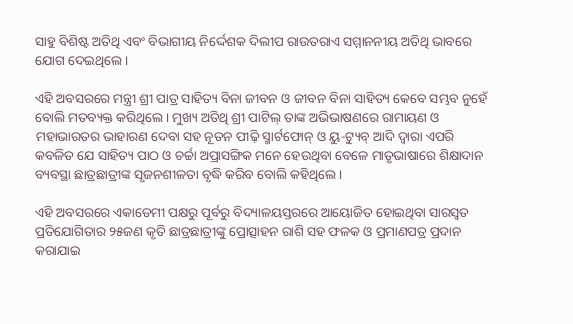ସାହୁ ବିଶିଷ୍ଟ ଅତିଥି ଏବଂ ବିଭାଗୀୟ ନିର୍ଦ୍ଦେଶକ ଦିଲୀପ ରାଉତରାଏ ସମ୍ମାନନୀୟ ଅତିଥି ଭାବରେ ଯୋଗ ଦେଇଥିଲେ ।

ଏହି ଅବସରରେ ମନ୍ତ୍ରୀ ଶ୍ରୀ ପାତ୍ର ସାହିତ୍ୟ ବିନା ଜୀବନ ଓ ଜୀବନ ବିନା ସାହିତ୍ୟ କେବେ ସମ୍ଭବ ନୁହେଁ ବୋଲି ମତବ୍ୟକ୍ତ କରିଥିଲେ । ମୁଖ୍ୟ ଅତିଥି ଶ୍ରୀ ପାଟିଲ୍‍ ତାଙ୍କ ଅଭିଭାଷଣରେ ରାମାୟଣ ଓ ମହାଭାରତର ଭାହାରଣ ଦେବା ସହ ନୂତନ ପୀଢ଼ି ସ୍ମାର୍ଟଫୋନ୍‍ ଓ ୟୁ-ଟ୍ୟୁବ୍‍ ଆଦି ଦ୍ୱାରା ଏପରି କବଳିତ ଯେ ସାହିତ୍ୟ ପାଠ ଓ ଚର୍ଚ୍ଚା ଅପ୍ରାସଙ୍ଗିକ ମନେ ହେଉଥିବା ବେଳେ ମାତୃଭାଷାରେ ଶିକ୍ଷାଦାନ ବ୍ୟବସ୍ଥା ଛାତ୍ରଛାତ୍ରୀଙ୍କ ସୃଜନଶୀଳତା ବୃଦ୍ଧି କରିବ ବୋଲି କହିଥିଲେ ।

ଏହି ଅବସରରେ ଏକାଡେମୀ ପକ୍ଷରୁ ପୂର୍ବରୁ ବିଦ୍ୟାଳୟସ୍ତରରେ ଆୟୋଜିତ ହୋଇଥିବା ସାରସ୍ୱତ ପ୍ରତିଯୋଗିତାର ୨୫ଜଣ କୃତି ଛାତ୍ରଛାତ୍ରୀଙ୍କୁ ପ୍ରୋତ୍ସାହନ ରାଶି ସହ ଫଳକ ଓ ପ୍ରମାଣପତ୍ର ପ୍ରଦାନ କରାଯାଇ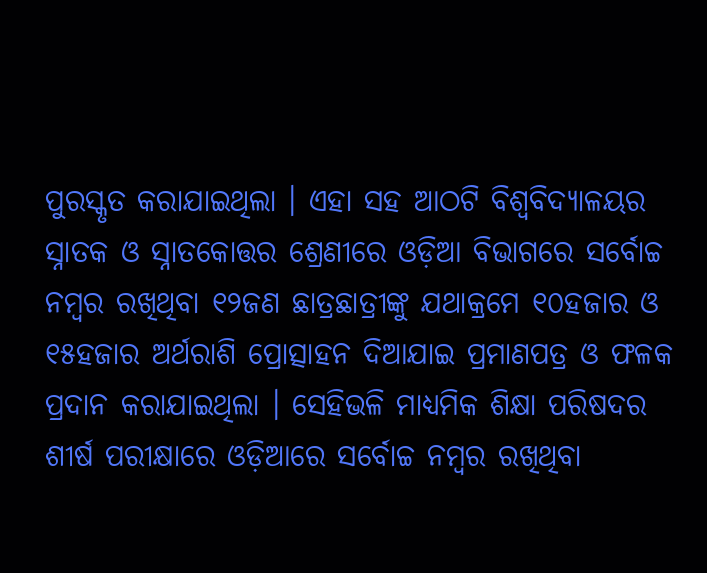ପୁରସ୍କୃତ କରାଯାଇଥିଲା । ଏହା ସହ ଆଠଟି ବିଶ୍ୱବିଦ୍ୟାଳୟର ସ୍ନାତକ ଓ ସ୍ନାତକୋତ୍ତର ଶ୍ରେଣୀରେ ଓଡ଼ିଆ ବିଭାଗରେ ସର୍ବୋଚ୍ଚ ନମ୍ବର ରଖିଥିବା ୧୨ଜଣ ଛାତ୍ରଛାତ୍ରୀଙ୍କୁ ଯଥାକ୍ରମେ ୧୦ହଜାର ଓ ୧୫ହଜାର ଅର୍ଥରାଶି ପ୍ରୋତ୍ସାହନ ଦିଆଯାଇ ପ୍ରମାଣପତ୍ର ଓ ଫଳକ ପ୍ରଦାନ କରାଯାଇଥିଲା । ସେହିଭଳି ମାଧ୍ୟମିକ ଶିକ୍ଷା ପରିଷଦର ଶୀର୍ଷ ପରୀକ୍ଷାରେ ଓଡ଼ିଆରେ ସର୍ବୋଚ୍ଚ ନମ୍ବର ରଖିଥିବା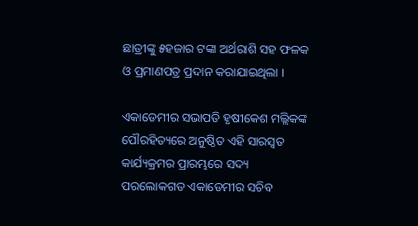ଛାତ୍ରୀଙ୍କୁ ୫ହଜାର ଟଙ୍କା ଅର୍ଥରାଶି ସହ ଫଳକ ଓ ପ୍ରମାଣପତ୍ର ପ୍ରଦାନ କରାଯାଇଥିଲା ।

ଏକାଡେମୀର ସଭାପତି ହୃଷୀକେଶ ମଲ୍ଲିକଙ୍କ ପୌରହିତ୍ୟରେ ଅନୁଷ୍ଠିତ ଏହି ସାରସ୍ୱତ କାର୍ଯ୍ୟକ୍ରମର ପ୍ରାରମ୍ଭରେ ସଦ୍ୟ ପରଲୋକଗତ ଏକାଡେମୀର ସଚିବ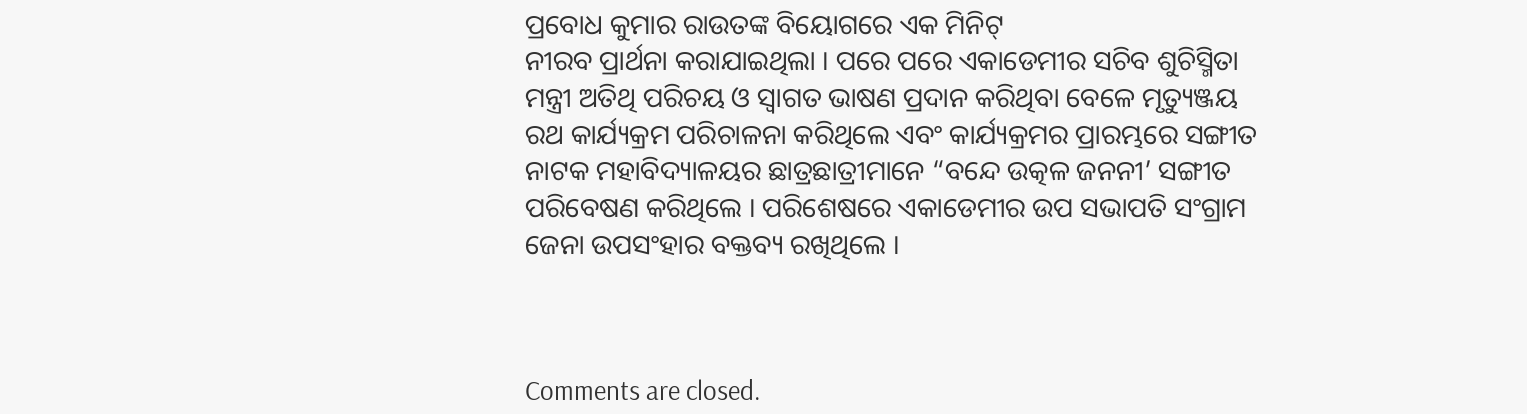ପ୍ରବୋଧ କୁମାର ରାଉତଙ୍କ ବିୟୋଗରେ ଏକ ମିନିଟ୍‍
ନୀରବ ପ୍ରାର୍ଥନା କରାଯାଇଥିଲା । ପରେ ପରେ ଏକାଡେମୀର ସଚିବ ଶୁଚିସ୍ମିତା ମନ୍ତ୍ରୀ ଅତିଥି ପରିଚୟ ଓ ସ୍ୱାଗତ ଭାଷଣ ପ୍ରଦାନ କରିଥିବା ବେଳେ ମୃତ୍ୟୁଞ୍ଜୟ ରଥ କାର୍ଯ୍ୟକ୍ରମ ପରିଚାଳନା କରିଥିଲେ ଏବଂ କାର୍ଯ୍ୟକ୍ରମର ପ୍ରାରମ୍ଭରେ ସଙ୍ଗୀତ ନାଟକ ମହାବିଦ୍ୟାଳୟର ଛାତ୍ରଛାତ୍ରୀମାନେ “ବନ୍ଦେ ଉତ୍କଳ ଜନନୀ’ ସଙ୍ଗୀତ ପରିବେଷଣ କରିଥିଲେ । ପରିଶେଷରେ ଏକାଡେମୀର ଉପ ସଭାପତି ସଂଗ୍ରାମ ଜେନା ଉପସଂହାର ବକ୍ତବ୍ୟ ରଖିଥିଲେ ।



Comments are closed.